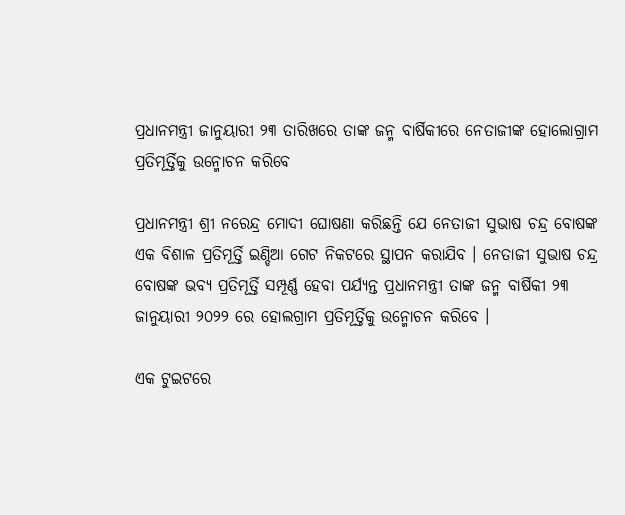ପ୍ରଧାନମନ୍ତ୍ରୀ ଜାନୁୟାରୀ ୨୩ ତାରିଖରେ ତାଙ୍କ ଜନ୍ମ ବାର୍ଷିକୀରେ ନେତାଜୀଙ୍କ ହୋଲୋଗ୍ରାମ ପ୍ରତିମୂର୍ତ୍ତିକୁ ଉନ୍ମୋଚନ କରିବେ

ପ୍ରଧାନମନ୍ତ୍ରୀ ଶ୍ରୀ ନରେନ୍ଦ୍ର ମୋଦୀ ଘୋଷଣା କରିଛନ୍ତି ଯେ ନେତାଜୀ ସୁଭାଷ ଚନ୍ଦ୍ର ବୋଷଙ୍କ ଏକ ବିଶାଳ ପ୍ରତିମୂର୍ତ୍ତି ଇଣ୍ଡିଆ ଗେଟ ନିକଟରେ ସ୍ଥାପନ କରାଯିବ । ନେତାଜୀ ସୁଭାଷ ଚନ୍ଦ୍ର ବୋଷଙ୍କ ଭବ୍ୟ ପ୍ରତିମୂର୍ତ୍ତି ସମ୍ପୂର୍ଣ୍ଣ ହେବା ପର୍ଯ୍ୟନ୍ତ ପ୍ରଧାନମନ୍ତ୍ରୀ ତାଙ୍କ ଜନ୍ମ ବାର୍ଷିକୀ ୨୩ ଜାନୁୟାରୀ ୨୦୨୨ ରେ ହୋଲଗ୍ରାମ ପ୍ରତିମୂର୍ତ୍ତିକୁ ଉନ୍ମୋଚନ କରିବେ ।

ଏକ ଟୁଇଟରେ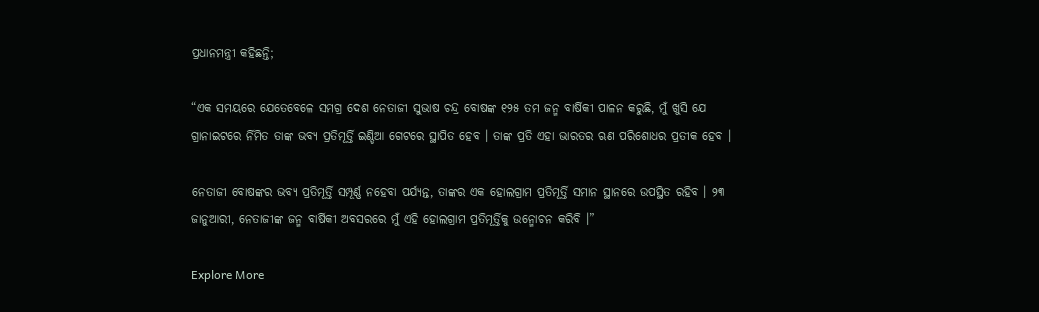ପ୍ରଧାନମନ୍ତ୍ରୀ କହିଛନ୍ତି;

“ଏକ ସମୟରେ ଯେତେବେଳେ ସମଗ୍ର ଦେଶ ନେତାଜୀ ସୁଭାଷ ଚନ୍ଦ୍ର ବୋଷଙ୍କ ୧୨୫ ତମ ଜନ୍ମ ବାର୍ଷିକୀ ପାଳନ କରୁଛି, ମୁଁ ଖୁସି ଯେ ଗ୍ରାନାଇଟରେ ର୍ନିମିତ ତାଙ୍କ ଭବ୍ୟ ପ୍ରତିମୂର୍ତ୍ତି ଇଣ୍ଡିଆ ଗେଟରେ ସ୍ଥାପିତ ହେବ । ତାଙ୍କ ପ୍ରତି ଏହା ଭାରତର ଋଣ ପରିଶୋଧର ପ୍ରତୀକ ହେବ ।

ନେତାଜୀ ବୋଷଙ୍କର ଭବ୍ୟ ପ୍ରତିମୂର୍ତ୍ତି ସମ୍ପୂର୍ଣ୍ଣ ନହେବା ପର୍ଯ୍ୟନ୍ତ, ତାଙ୍କର ଏକ ହୋଲଗ୍ରାମ ପ୍ରତିମୂର୍ତ୍ତି ସମାନ ସ୍ଥାନରେ ଉପସ୍ଥିତ ରହିବ । ୨୩ ଜାନୁଆରୀ, ନେତାଜୀଙ୍କ ଜନ୍ମ ବାର୍ଷିକୀ ଅବସରରେ ମୁଁ ଏହି ହୋଲଗ୍ରାମ ପ୍ରତିମୂର୍ତ୍ତିକୁ ଉନ୍ମୋଚନ କରିବି ।”

Explore More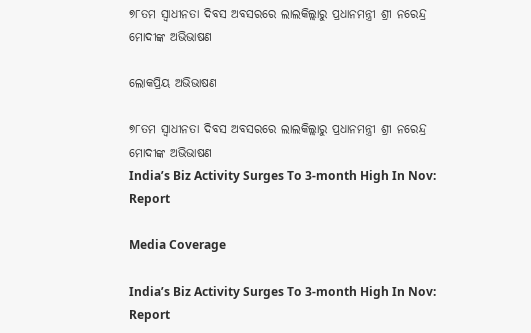୭୮ତମ ସ୍ୱାଧୀନତା ଦିବସ ଅବସରରେ ଲାଲକିଲ୍ଲାରୁ ପ୍ରଧାନମନ୍ତ୍ରୀ ଶ୍ରୀ ନରେନ୍ଦ୍ର ମୋଦୀଙ୍କ ଅଭିଭାଷଣ

ଲୋକପ୍ରିୟ ଅଭିଭାଷଣ

୭୮ତମ ସ୍ୱାଧୀନତା ଦିବସ ଅବସରରେ ଲାଲକିଲ୍ଲାରୁ ପ୍ରଧାନମନ୍ତ୍ରୀ ଶ୍ରୀ ନରେନ୍ଦ୍ର ମୋଦୀଙ୍କ ଅଭିଭାଷଣ
India’s Biz Activity Surges To 3-month High In Nov: Report

Media Coverage

India’s Biz Activity Surges To 3-month High In Nov: Report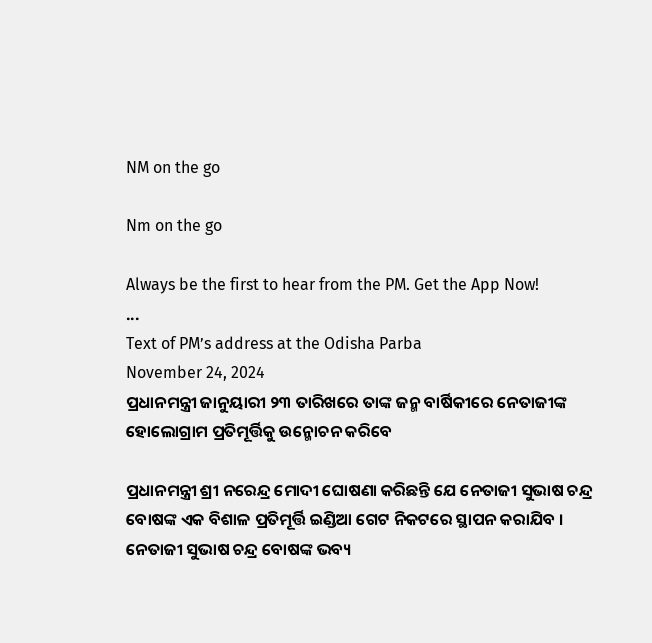NM on the go

Nm on the go

Always be the first to hear from the PM. Get the App Now!
...
Text of PM’s address at the Odisha Parba
November 24, 2024
ପ୍ରଧାନମନ୍ତ୍ରୀ ଜାନୁୟାରୀ ୨୩ ତାରିଖରେ ତାଙ୍କ ଜନ୍ମ ବାର୍ଷିକୀରେ ନେତାଜୀଙ୍କ ହୋଲୋଗ୍ରାମ ପ୍ରତିମୂର୍ତ୍ତିକୁ ଉନ୍ମୋଚନ କରିବେ

ପ୍ରଧାନମନ୍ତ୍ରୀ ଶ୍ରୀ ନରେନ୍ଦ୍ର ମୋଦୀ ଘୋଷଣା କରିଛନ୍ତି ଯେ ନେତାଜୀ ସୁଭାଷ ଚନ୍ଦ୍ର ବୋଷଙ୍କ ଏକ ବିଶାଳ ପ୍ରତିମୂର୍ତ୍ତି ଇଣ୍ଡିଆ ଗେଟ ନିକଟରେ ସ୍ଥାପନ କରାଯିବ । ନେତାଜୀ ସୁଭାଷ ଚନ୍ଦ୍ର ବୋଷଙ୍କ ଭବ୍ୟ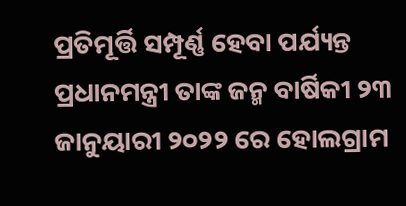ପ୍ରତିମୂର୍ତ୍ତି ସମ୍ପୂର୍ଣ୍ଣ ହେବା ପର୍ଯ୍ୟନ୍ତ ପ୍ରଧାନମନ୍ତ୍ରୀ ତାଙ୍କ ଜନ୍ମ ବାର୍ଷିକୀ ୨୩ ଜାନୁୟାରୀ ୨୦୨୨ ରେ ହୋଲଗ୍ରାମ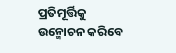ପ୍ରତିମୂର୍ତ୍ତିକୁ ଉନ୍ମୋଚନ କରିବେ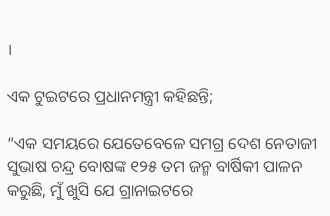।

ଏକ ଟୁଇଟରେ ପ୍ରଧାନମନ୍ତ୍ରୀ କହିଛନ୍ତି;

“ଏକ ସମୟରେ ଯେତେବେଳେ ସମଗ୍ର ଦେଶ ନେତାଜୀ ସୁଭାଷ ଚନ୍ଦ୍ର ବୋଷଙ୍କ ୧୨୫ ତମ ଜନ୍ମ ବାର୍ଷିକୀ ପାଳନ କରୁଛି, ମୁଁ ଖୁସି ଯେ ଗ୍ରାନାଇଟରେ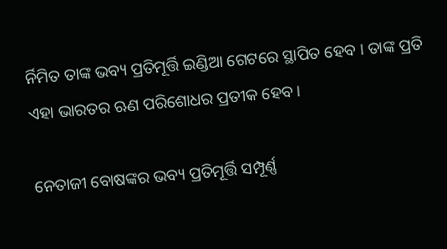ର୍ନିମିତ ତାଙ୍କ ଭବ୍ୟ ପ୍ରତିମୂର୍ତ୍ତି ଇଣ୍ଡିଆ ଗେଟରେ ସ୍ଥାପିତ ହେବ । ତାଙ୍କ ପ୍ରତି ଏହା ଭାରତର ଋଣ ପରିଶୋଧର ପ୍ରତୀକ ହେବ ।

ନେତାଜୀ ବୋଷଙ୍କର ଭବ୍ୟ ପ୍ରତିମୂର୍ତ୍ତି ସମ୍ପୂର୍ଣ୍ଣ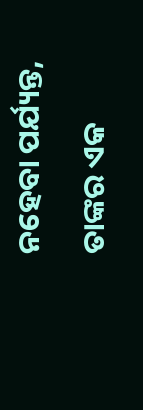ନହେବା ପର୍ଯ୍ୟନ୍ତ, ତାଙ୍କର ଏକ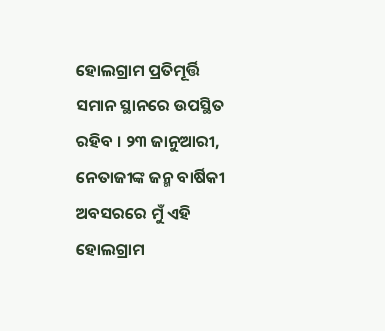ହୋଲଗ୍ରାମ ପ୍ରତିମୂର୍ତ୍ତି ସମାନ ସ୍ଥାନରେ ଉପସ୍ଥିତ ରହିବ । ୨୩ ଜାନୁଆରୀ, ନେତାଜୀଙ୍କ ଜନ୍ମ ବାର୍ଷିକୀ ଅବସରରେ ମୁଁ ଏହି ହୋଲଗ୍ରାମ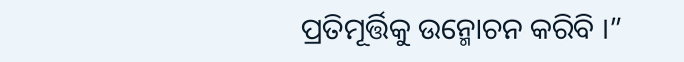ପ୍ରତିମୂର୍ତ୍ତିକୁ ଉନ୍ମୋଚନ କରିବି ।”